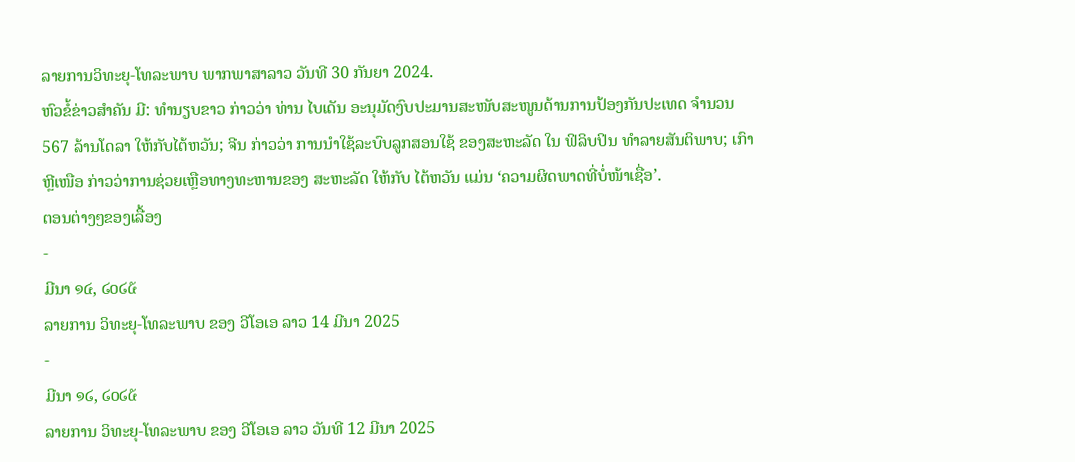ລາຍການວິທະຍຸ-ໂທລະພາບ ພາກພາສາລາວ ວັນທີ 30 ກັນຍາ 2024.
ຫົວຂໍ້ຂ່າວສໍາຄັນ ມີ: ທຳນຽບຂາວ ກ່າວວ່າ ທ່ານ ໄບເດັນ ອະນຸມັດງົບປະມານສະໜັບສະໜູນດ້ານການປ້ອງກັນປະເທດ ຈຳນວນ 567 ລ້ານໂດລາ ໃຫ້ກັບໄຕ້ຫວັນ; ຈີນ ກ່າວວ່າ ການນຳໃຊ້ລະບົບລູກສອນໃຊ້ ຂອງສະຫະລັດ ໃນ ຟິລິບປິນ ທຳລາຍສັນຕິພາບ; ເກົາຫຼີເໜືອ ກ່າວວ່າການຊ່ວຍເຫຼືອທາງທະຫານຂອງ ສະຫະລັດ ໃຫ້ກັບ ໄຕ້ຫວັນ ແມ່ນ ‘ຄວາມຜິດພາດທີ່ບໍ່ໜ້າເຊື່ອ’.
ຕອນຕ່າງໆຂອງເລື້ອງ
-
ມີນາ ໑໔, ໒໐໒໕
ລາຍການ ວິທະຍຸ-ໂທລະພາບ ຂອງ ວີໂອເອ ລາວ 14 ມີນາ 2025
-
ມີນາ ໑໒, ໒໐໒໕
ລາຍການ ວິທະຍຸ-ໂທລະພາບ ຂອງ ວີໂອເອ ລາວ ວັນທີ 12 ມີນາ 2025